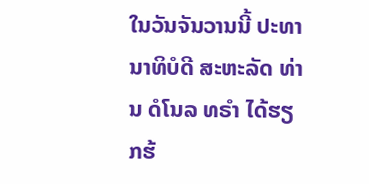ໃນວັນຈັນວານນີ້ ປະທານາທິບໍດີ ສະຫະລັດ ທ່ານ ດໍໂນລ ທຣຳ ໄດ້ຮຽກຮ້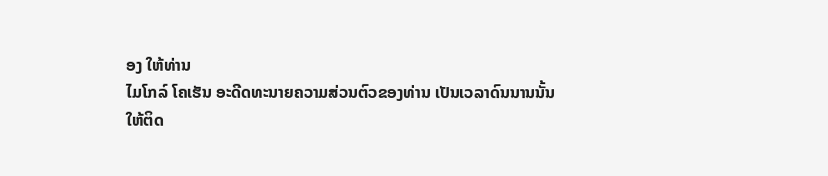ອງ ໃຫ້ທ່ານ
ໄມໂກລ໌ ໂຄເຮັນ ອະດີດທະນາຍຄວາມສ່ວນຕົວຂອງທ່ານ ເປັນເວລາດົນນານນັ້ນ
ໃຫ້ຕິດ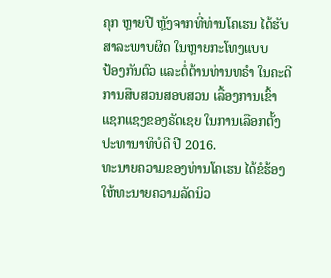ຄຸກ ຫຼາຍປີ ຫຼັງຈາກທີ່ທ່ານໂຄເຮນ ໄດ້ຮັບສາລະພາບຜິດ ໃນຫຼາຍກະໂທງແບບ
ປ້ອງກັນຕົວ ແລະຕໍ່ຕ້ານທ່ານທຣຳ ໃນຄະດີການສືບສວນສອບສວນ ເລື້ອງການເຂົ້າ
ແຊກແຊງຂອງຣັດເຊຍ ໃນການເລືອກຕັ້ງປະທານາທິບໍດີ ປີ 2016.
ທະນາຍຄວາມຂອງທ່ານໂຄເຮນ ໄດ້ຂໍຮ້ອງໃຫ້ທະນາຍຄວາມລັດນິວ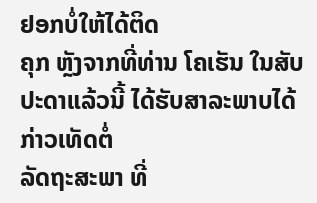ຢອກບໍ່ໃຫ້ໄດ້ຕິດ
ຄຸກ ຫຼັງຈາກທີ່ທ່ານ ໂຄເຮັນ ໃນສັບປະດາແລ້ວນີ້ ໄດ້ຮັບສາລະພາບໄດ້ກ່າວເທັດຕໍ່
ລັດຖະສະພາ ທີ່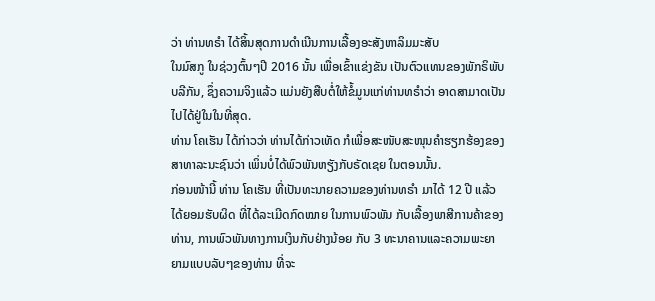ວ່າ ທ່ານທຣຳ ໄດ້ສິ້ນສຸດການດຳເນີນການເລື້ອງອະສັງຫາລິມມະສັບ
ໃນມົສກູ ໃນຊ່ວງຕົ້ນໆປີ 2016 ນັ້ນ ເພື່ອເຂົ້າແຂ່ງຂັນ ເປັນຕົວແທນຂອງພັກຣິພັບ
ບລີກັນ, ຊຶ່ງຄວາມຈິງແລ້ວ ແມ່ນຍັງສືບຕໍ່ໃຫ້ຂໍ້ມູນແກ່ທ່ານທຣຳວ່າ ອາດສາມາດເປັນ
ໄປໄດ້ຢູ່ໃນໃນທີ່ສຸດ.
ທ່ານ ໂຄເຮັນ ໄດ້ກ່າວວ່າ ທ່ານໄດ້ກ່າວເທັດ ກໍເພື່ອສະໜັບສະໜຸນຄຳຮຽກຮ້ອງຂອງ
ສາທາລະນະຊົນວ່າ ເພິ່ນບໍ່ໄດ້ພົວພັນຫຽັງກັບຣັດເຊຍ ໃນຕອນນັ້ນ.
ກ່ອນໜ້ານີ້ ທ່ານ ໂຄເຮັນ ທີ່ເປັນທະນາຍຄວາມຂອງທ່ານທຣຳ ມາໄດ້ 12 ປີ ແລ້ວ
ໄດ້ຍອມຮັບຜິດ ທີ່ໄດ້ລະເມີດກົດໝາຍ ໃນການພົວພັນ ກັບເລື້ອງພາສີການຄ້າຂອງ
ທ່ານ, ການພົວພັນທາງການເງິນກັບຢ່າງນ້ອຍ ກັບ 3 ທະນາຄານແລະຄວາມພະຍາ
ຍາມແບບລັບໆຂອງທ່ານ ທີ່ຈະ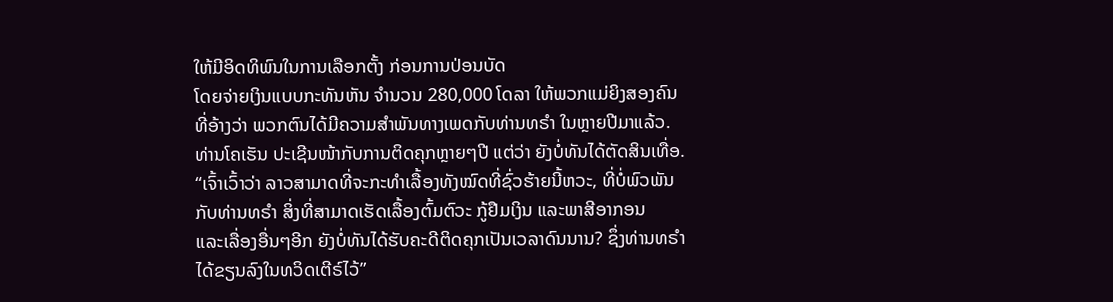ໃຫ້ມີອິດທິພົນໃນການເລືອກຕັ້ງ ກ່ອນການປ່ອນບັດ
ໂດຍຈ່າຍເງິນແບບກະທັນຫັນ ຈຳນວນ 280,000 ໂດລາ ໃຫ້ພວກແມ່ຍິງສອງຄົນ
ທີ່ອ້າງວ່າ ພວກຕົນໄດ້ມີຄວາມສຳພັນທາງເພດກັບທ່ານທຣຳ ໃນຫຼາຍປີມາແລ້ວ.
ທ່ານໂຄເຮັນ ປະເຊີນໜ້າກັບການຕິດຄຸກຫຼາຍໆປີ ແຕ່ວ່າ ຍັງບໍ່ທັນໄດ້ຕັດສິນເທື່ອ.
“ເຈົ້າເວົ້າວ່າ ລາວສາມາດທີ່ຈະກະທຳເລື້ອງທັງໝົດທີ່ຊົ່ວຮ້າຍນີ້ຫວະ, ທີ່ບໍ່ພົວພັນ
ກັບທ່ານທຣຳ ສິ່ງທີ່ສາມາດເຮັດເລື້ອງຕົ້ມຕົວະ ກູ້ຢືມເງິນ ແລະພາສີອາກອນ
ແລະເລື່ອງອື່ນໆອີກ ຍັງບໍ່ທັນໄດ້ຮັບຄະດີຕິດຄຸກເປັນເວລາດົນນານ? ຊຶ່ງທ່ານທຣຳ
ໄດ້ຂຽນລົງໃນທວິດເຕີຣ໌ໄວ້”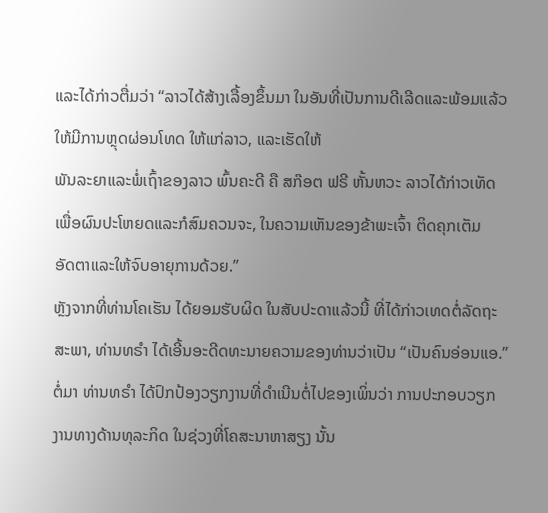ແລະໄດ້ກ່າວຕື່ມວ່າ “ລາວໄດ້ສ້າງເລື້ອງຂຶ້ນມາ ໃນອັນທີ່ເປັນການດີເລີດແລະພ້ອມແລ້ວໃຫ້ມີການຫຼຸດຜ່ອນໂທດ ໃຫ້ແກ່ລາວ, ແລະເຮັດໃຫ້
ພັນລະຍາແລະພໍ່ເຖົ້າຂອງລາວ ພົ້ນຄະດີ ຄື ສກ໊ອຕ ຟຣີ ຫັ້ນຫວະ ລາວໄດ້ກ່າວເທັດ
ເພື່ອຜົນປະໂຫຍດແລະກໍສົມຄວນຈະ, ໃນຄວາມເຫັນຂອງຂ້າພະເຈົ້າ ຕິດຄຸກເຕັມ
ອັດຕາແລະໃຫ້ຈົບອາຍຸການດ້ວຍ.”
ຫຼັງຈາກທີ່ທ່ານໂຄເຮັນ ໄດ້ຍອມຮັບຜິດ ໃນສັບປະດາແລ້ວນີ້ ທີ່ໄດ້ກ່າວເທດຕໍ່ລັດຖະ
ສະພາ, ທ່ານທຣຳ ໄດ້ເອີ້ນອະດີດທະນາຍຄວາມຂອງທ່ານວ່າເປັນ “ເປັນຄົນອ່ອນແອ.”
ຕໍ່ມາ ທ່ານທຣຳ ໄດ້ປົກປ້ອງວຽກງານທີ່ດຳເນີນຕໍ່ໄປຂອງເພິ່ນວ່າ ການປະກອບວຽກ
ງານທາງດ້ານທຸລະກິດ ໃນຊ່ວງທີ່ໂຄສະນາຫາສຽງ ນັ້ນ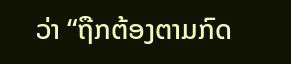ວ່າ “ຖືກຕ້ອງຕາມກົດ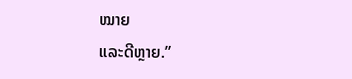ໝາຍ
ແລະດີຫຼາຍ.”